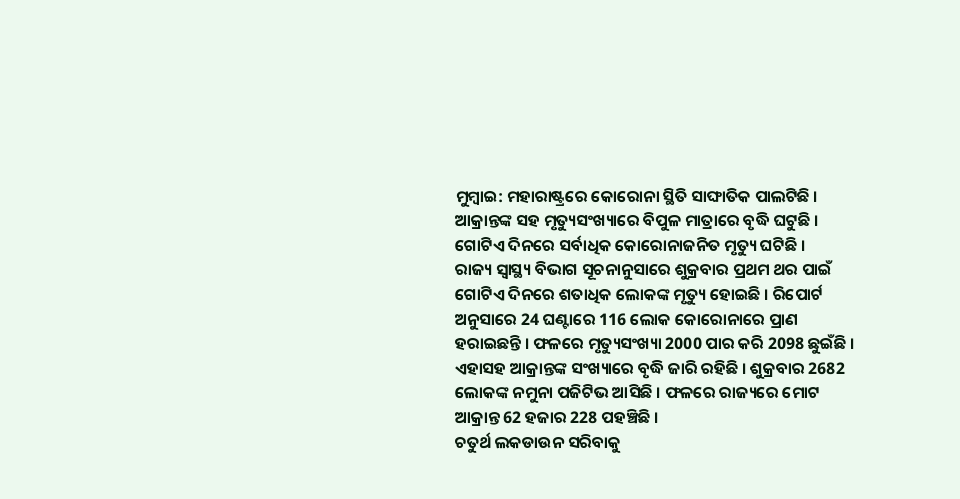ମୁମ୍ବାଇ: ମହାରାଷ୍ଟ୍ରରେ କୋରୋନା ସ୍ଥିତି ସାଙ୍ଘାତିକ ପାଲଟିଛି । ଆକ୍ରାନ୍ତଙ୍କ ସହ ମୃତ୍ୟୁସଂଖ୍ୟାରେ ବିପୁଳ ମାତ୍ରାରେ ବୃଦ୍ଧି ଘଟୁଛି । ଗୋଟିଏ ଦିନରେ ସର୍ବାଧିକ କୋରୋନାଜନିତ ମୃତ୍ୟୁ ଘଟିଛି ।
ରାଜ୍ୟ ସ୍ବାସ୍ଥ୍ୟ ବିଭାଗ ସୂଚନାନୁସାରେ ଶୁକ୍ରବାର ପ୍ରଥମ ଥର ପାଇଁ ଗୋଟିଏ ଦିନରେ ଶତାଧିକ ଲୋକଙ୍କ ମୃତ୍ୟୁ ହୋଇଛି । ରିପୋର୍ଟ ଅନୁସାରେ 24 ଘଣ୍ଟାରେ 116 ଲୋକ କୋରୋନାରେ ପ୍ରାଣ ହରାଇଛନ୍ତି । ଫଳରେ ମୃତ୍ୟୁସଂଖ୍ୟା 2000 ପାର କରି 2098 ଛୁଇଁଛି । ଏହାସହ ଆକ୍ରାନ୍ତଙ୍କ ସଂଖ୍ୟାରେ ବୃଦ୍ଧି ଜାରି ରହିଛି । ଶୁକ୍ରବାର 2682 ଲୋକଙ୍କ ନମୁନା ପଜିଟିଭ ଆସିଛି । ଫଳରେ ରାଜ୍ୟରେ ମୋଟ ଆକ୍ରାନ୍ତ 62 ହଜାର 228 ପହଞ୍ଚିଛି ।
ଚତୁର୍ଥ ଲକଡାଉନ ସରିବାକୁ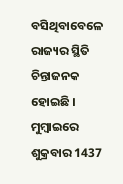ବସିଥିବାବେଳେ ରାଜ୍ୟର ସ୍ଥିତି ଚିନ୍ତାଜନକ ହୋଇଛି । ମୁମ୍ବାଇରେ ଶୁକ୍ରବାର 1437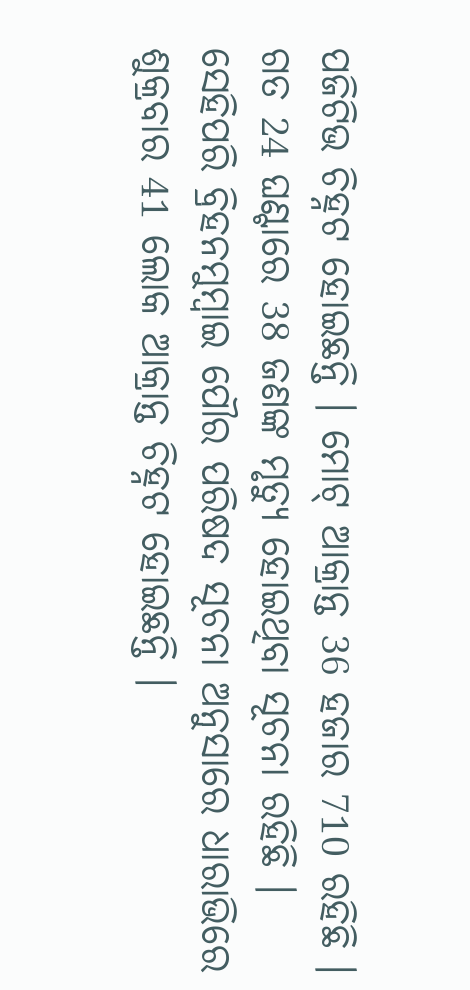ପଜିଟିଭ ଚିହ୍ନଟ ହୋଇଛନ୍ତି । ମୋଟ୍ ଆକ୍ରାନ୍ତ 36 ହଜାର 710 ରହିଛି । ଗତ 24 ଘଣ୍ଟାରେ 38 ଜଣଙ୍କ ମୃତ୍ୟୁ ହୋଇଥିବା ସୂଚନା ରହିଛି । ସେହିପରି ବ୍ରିହନମୁମ୍ବାଇ ପୌର ପରିଷଦ ସୂଚନା ଅନୁସାରେ ଧାରାଭିରେ ଶୁକ୍ରବାର 41 ଲୋକ ଆକ୍ରାନ୍ତ ଚିହ୍ନଟ ହୋଇଛନ୍ତି ।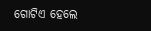ଗୋଟିଏ ହେଲେ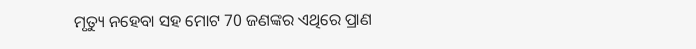ମୃତ୍ୟୁ ନହେବା ସହ ମୋଟ 70 ଜଣଙ୍କର ଏଥିରେ ପ୍ରାଣ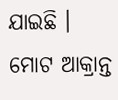ଯାଇଛି । ମୋଟ ଆକ୍ରାନ୍ତ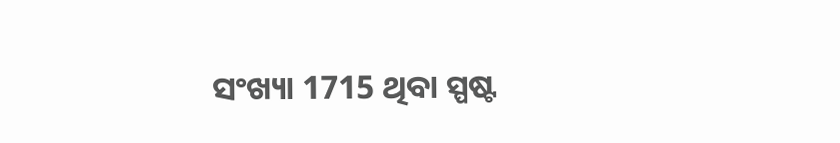ସଂଖ୍ୟା 1715 ଥିବା ସ୍ପଷ୍ଟ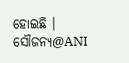ହୋଇଛି ।
ସୌଜନ୍ୟ@ANI